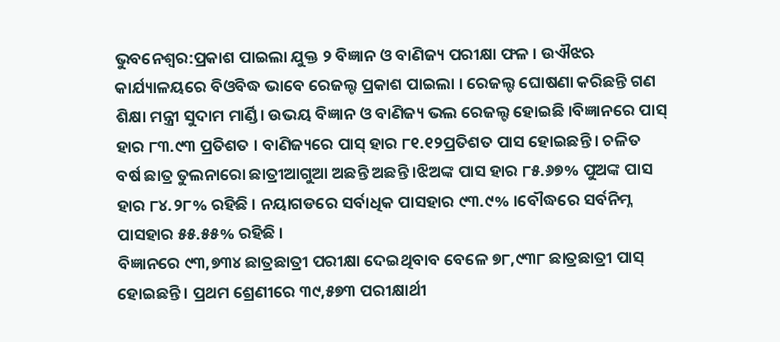ଭୁବନେଶ୍ୱର:ପ୍ରକାଶ ପାଇଲା ଯୁକ୍ତ ୨ ବିଜ୍ଞାନ ଓ ବାଣିଜ୍ୟ ପରୀକ୍ଷା ଫଳ । ଉଐଝଋ କାର୍ଯ୍ୟାଳୟରେ ବିଓିବଦ୍ଧ ଭାବେ ରେଜଲ୍ଟ ପ୍ରକାଶ ପାଇଲା । ରେଜଲ୍ଟ ଘୋଷଣା କରିଛନ୍ତି ଗଣ ଶିକ୍ଷା ମନ୍ତ୍ରୀ ସୁଦାମ ମାର୍ଣ୍ଡି। ଉଭୟ ବିଜ୍ଞାନ ଓ ବାଣିଜ୍ୟ ଭଲ ରେଜଲ୍ଟ ହୋଇଛି ।ବିଜ୍ଞାନରେ ପାସ୍ ହାର ୮୩.୯୩ ପ୍ରତିଶତ । ବାଣିଜ୍ୟରେ ପାସ୍ ହାର ୮୧.୧୨ପ୍ରତିଶତ ପାସ ହୋଇଛନ୍ତି । ଚଳିତ ବର୍ଷ ଛାତ୍ର ତୁଲନାରୋ ଛାତ୍ରୀଆଗୁଆ ଅଛନ୍ତି ଅଛନ୍ତି ।ଝିଅଙ୍କ ପାସ ହାର ୮୫.୬୭% ପୁଅଙ୍କ ପାସ ହାର ୮୪.୨୮% ରହିଛି । ନୟାଗଡରେ ସର୍ବାଧିକ ପାସହାର ୯୩.୯% ।ବୌଦ୍ଧରେ ସର୍ବନିମ୍ନ ପାସହାର ୫୫.୫୫% ରହିଛି ।
ବିଜ୍ଞାନରେ ୯୩,୭୩୪ ଛାତ୍ରଛାତ୍ରୀ ପରୀକ୍ଷା ଦେଇଥିବାବ ବେଳେ ୭୮,୯୩୮ ଛାତ୍ରଛାତ୍ରୀ ପାସ୍ ହୋଇଛନ୍ତି। ପ୍ରଥମ ଶ୍ରେଣୀରେ ୩୯,୫୭୩ ପରୀକ୍ଷାର୍ଥୀ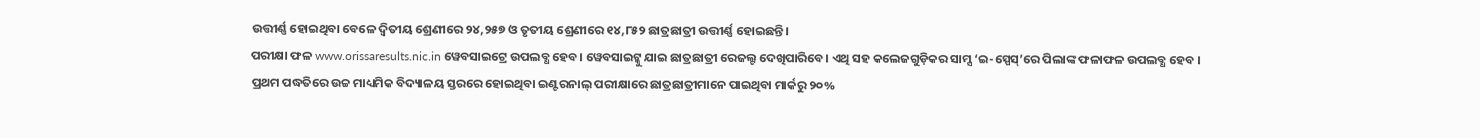ଉତ୍ତୀର୍ଣ୍ଣ ହୋଇଥିବା ବେଳେ ଦ୍ୱିତୀୟ ଶ୍ରେଣୀରେ ୨୪,୨୫୭ ଓ ତୃତୀୟ ଶ୍ରେଣୀରେ ୧୪,୮୫୨ ଛାତ୍ରଛାତ୍ରୀ ଉତ୍ତୀର୍ଣ୍ଣ ହୋଇଛନ୍ତି।
ପରୀକ୍ଷା ଫଳ www.orissaresults.nic.in ୱେବସାଇଟ୍ରେ ଉପଲବ୍ଧ ହେବ। ୱେବସାଇଟ୍କୁ ଯାଇ ଛାତ୍ରଛାତ୍ରୀ ରେଜଲ୍ଟ ଦେଖିପାରିବେ। ଏଥି ସହ କଲେଜଗୁଡ଼ିକର ସାମ୍ସ ‘ଇ-ସ୍ପେସ୍’ରେ ପିଲାଙ୍କ ଫଳାଫଳ ଉପଲବ୍ଧ ହେବ ।
ପ୍ରଥମ ପଦ୍ଧତିରେ ଉଚ୍ଚ ମାଧ୍ୟମିକ ବିଦ୍ୟାଳୟ ସ୍ତରରେ ହୋଇଥିବା ଇଣ୍ଟରନାଲ୍ ପରୀକ୍ଷାରେ ଛାତ୍ରଛାତ୍ରୀମାନେ ପାଇଥିବା ମାର୍କରୁ ୨୦%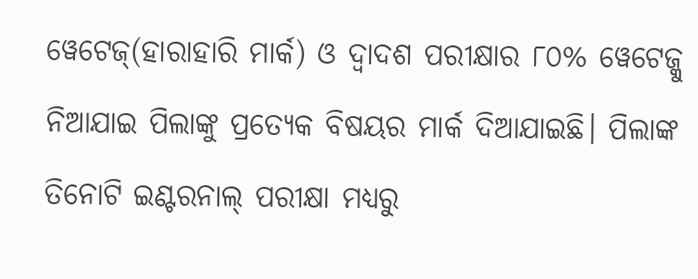ୱେଟେଜ୍(ହାରାହାରି ମାର୍କ) ଓ ଦ୍ୱାଦଶ ପରୀକ୍ଷାର ୮୦% ୱେଟେଜ୍କୁ ନିଆଯାଇ ପିଲାଙ୍କୁ ପ୍ରତ୍ୟେକ ବିଷୟର ମାର୍କ ଦିଆଯାଇଛି। ପିଲାଙ୍କ ତିନୋଟି ଇଣ୍ଟରନାଲ୍ ପରୀକ୍ଷା ମଧ୍ୟରୁ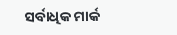ସର୍ବାଧିକ ମାର୍କ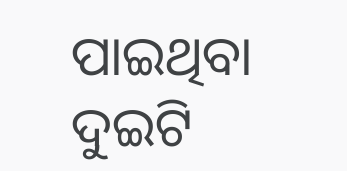ପାଇଥିବା ଦୁଇଟି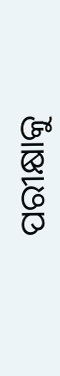ପରୀକ୍ଷାକୁ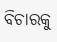ବିଚାରକୁ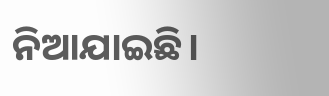ନିଆଯାଇଛି।